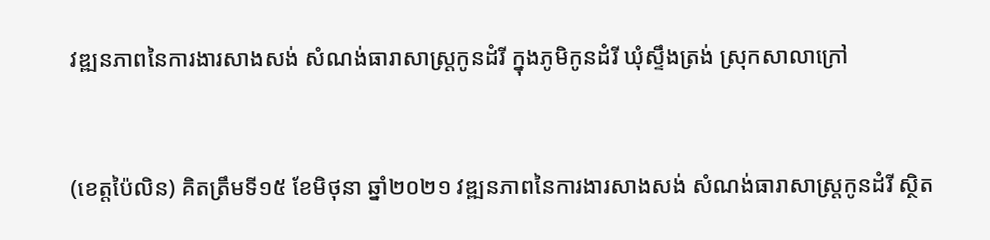វឌ្ឍនភាពនៃការងារសាងសង់ សំណង់ធារាសាស្ត្រកូនដំរី ក្នុងភូមិកូនដំរី ឃុំស្ទឹងត្រង់ ស្រុកសាលាក្រៅ


(ខេត្តប៉ៃលិន) គិតត្រឹមទី១៥ ខែមិថុនា ឆ្នាំ២០២១ វឌ្ឍនភាពនៃការងារសាងសង់ សំណង់ធារាសាស្ត្រកូនដំរី ស្ថិត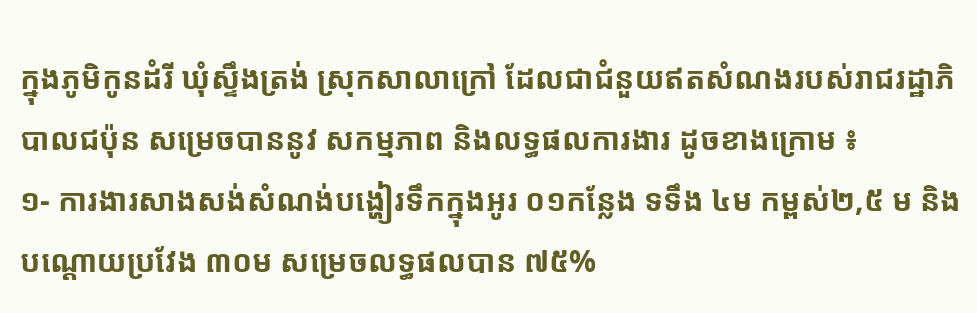ក្នុងភូមិកូនដំរី ឃុំស្ទឹងត្រង់ ស្រុកសាលាក្រៅ ដែលជាជំនួយឥតសំណងរបស់រាជរដ្ឋាភិបាលជប៉ុន សម្រេចបាននូវ សកម្មភាព និងលទ្ធផលការងារ ដូចខាងក្រោម ៖
១- ការងារសាងសង់សំណង់បង្ហៀរទឹកក្នុងអូរ ០១កន្លែង ទទឹង ៤ម កម្ពស់២,៥ ម និងបណ្តោយប្រវែង ៣០ម សម្រេចលទ្ធផលបាន ៧៥%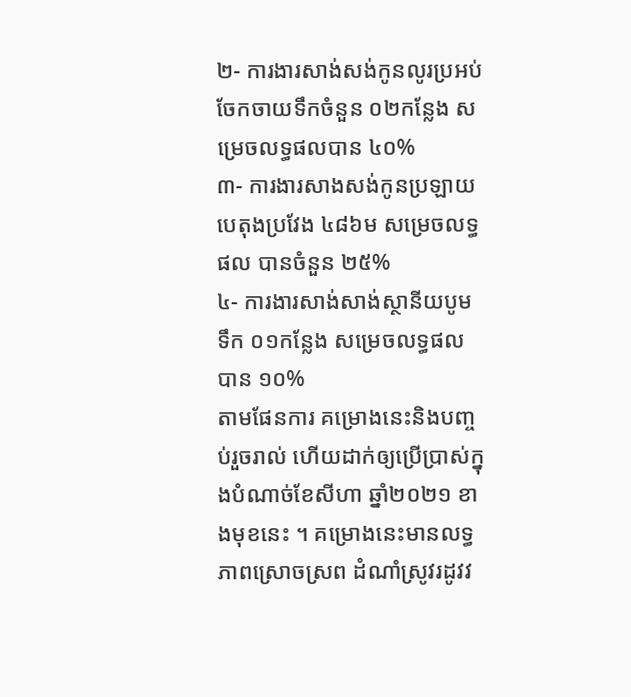២- ការងារសាង់សង់កូនលូរប្រអប់ចែកចាយទឹកចំនួន ០២កន្លែង សម្រេចលទ្ធផលបាន ៤០%
៣- ការងារសាងសង់កូនប្រឡាយបេតុងប្រវែង ៤៨៦ម សម្រេចលទ្ធផល បានចំនួន ២៥%
៤- ការងារសាង់សាង់ស្ថានីយបូមទឹក ០១កន្លែង សម្រេចលទ្ធផលបាន ១០%
តាមផែនការ គម្រោងនេះនិងបញ្ចប់រួចរាល់ ហើយដាក់ឲ្យប្រើប្រាស់ក្នុងបំណាច់ខែសីហា ឆ្នាំ២០២១ ខាងមុខនេះ ។ គម្រោងនេះមានលទ្ធភាពស្រោចស្រព ដំណាំស្រូវរដូវវ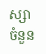ស្សាចំនួន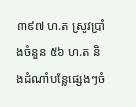៣៩៧ ហ.ត ស្រូវប្រាំងចំនួន ៥៦ ហ.ត និងដំណាំបន្លែផ្សេងៗចំ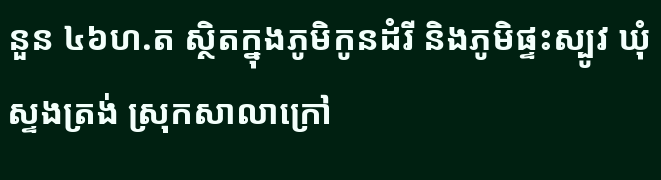នួន ៤៦ហ.ត ស្ថិតក្នុងភូមិកូនដំរី និងភូមិផ្ទះស្បូវ ឃុំស្ទងត្រង់ ស្រុកសាលាក្រៅ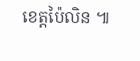ខេត្តប៉ៃលិន ៕